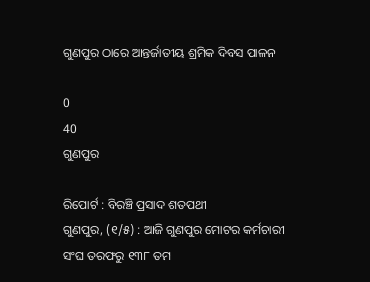ଗୁଣପୁର ଠାରେ ଆନ୍ତର୍ଜାତୀୟ ଶ୍ରମିକ ଦିବସ ପାଳନ

0
40
ଗୁଣପୁର

ରିପୋର୍ଟ : ବିରଞ୍ଚି ପ୍ରସାଦ ଶତପଥୀ
ଗୁଣପୁର, (୧/୫) : ଆଜି ଗୁଣପୁର ମୋଟର କର୍ମଚାରୀ ସଂଘ ତରଫରୁ ୧୩୮ ତମ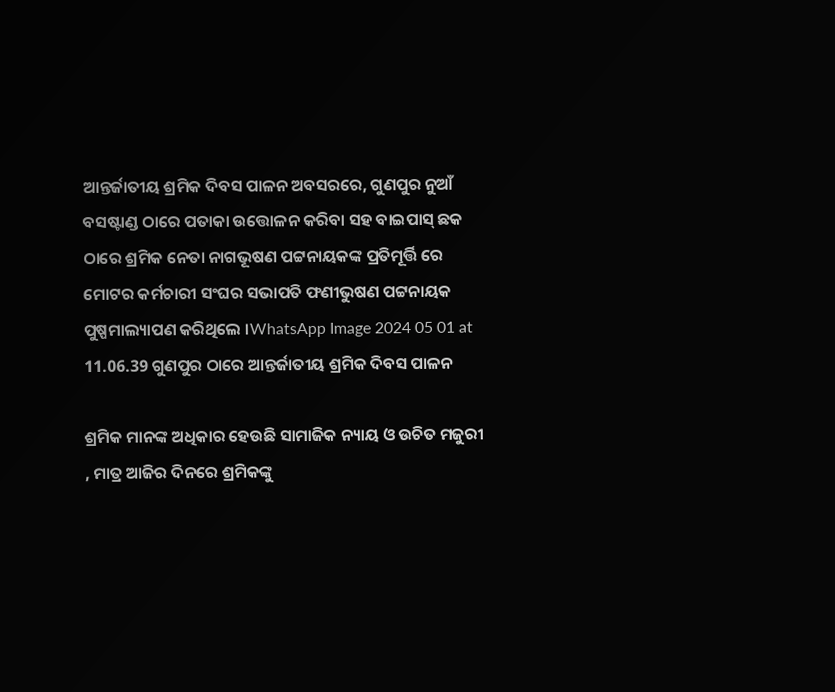ଆନ୍ତର୍ଜାତୀୟ ଶ୍ରମିକ ଦିବସ ପାଳନ ଅବସରରେ, ଗୁଣପୁର ନୁଆଁ ବସଷ୍ଟାଣ୍ଡ ଠାରେ ପତାକା ଉତ୍ତୋଳନ କରିବା ସହ ବାଇପାସ୍ ଛକ ଠାରେ ଶ୍ରମିକ ନେତା ନାଗଭୂଷଣ ପଟ୍ଟନାୟକଙ୍କ ପ୍ରତିମୂର୍ତ୍ତି ରେ ମୋଟର କର୍ମଚାରୀ ସଂଘର ସଭାପତି ଫଣୀଭୁଷଣ ପଟ୍ଟନାୟକ ପୁଷ୍ପମାଲ୍ୟାପଣ କରିଥିଲେ ।WhatsApp Image 2024 05 01 at 11.06.39 ଗୁଣପୁର ଠାରେ ଆନ୍ତର୍ଜାତୀୟ ଶ୍ରମିକ ଦିବସ ପାଳନ

ଶ୍ରମିକ ମାନଙ୍କ ଅଧିକାର ହେଉଛି ସାମାଜିକ ନ୍ୟାୟ ଓ ଉଚିତ ମଜୁରୀ , ମାତ୍ର ଆଜିର ଦିନରେ ଶ୍ରମିକଙ୍କୁ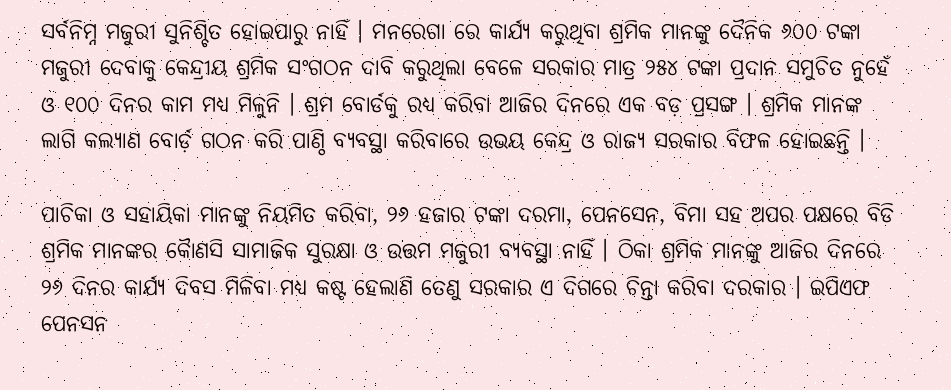ସର୍ବନିମ୍ନ ମଜୁରୀ ସୁନିଶ୍ଚିତ ହୋଇପାରୁ ନାହିଁ । ମନରେଗା ରେ କାର୍ଯ୍ୟ କରୁଥିବା ଶ୍ରମିକ ମାନଙ୍କୁ ଦୈନିକ ୬୦୦ ଟଙ୍କା ମଜୁରୀ ଦେବାକୁ କେନ୍ଦ୍ରୀୟ ଶ୍ରମିକ ସଂଗଠନ ଦାବି କରୁଥିଲା ବେଳେ ସରକାର ମାତ୍ର ୨୫୪ ଟଙ୍କା ପ୍ରଦାନ ସମୁଚିତ ନୁହେଁ ଓ ୧୦୦ ଦିନର କାମ ମଧ୍ୟ ମିଳୁନି । ଶ୍ରମ ବୋର୍ଡକୁ ରଧ୍ୟ କରିବା ଆଜିର ଦିନରେ ଏକ ବଡ଼ ପ୍ରସଙ୍ଗ । ଶ୍ରମିକ ମାନଙ୍କ ଲାଗି କଲ୍ୟାଣ ବୋର୍ଡ଼ ଗଠନ କରି ପାଣ୍ଠି ବ୍ୟବସ୍ଥା କରିବାରେ ଉଭୟ କେନ୍ଦ୍ର ଓ ରାଜ୍ୟ ସରକାର ବିଫଳ ହୋଇଛନ୍ତି ।

ପାଚିକା ଓ ସହାୟିକା ମାନଙ୍କୁ ନିୟମିତ କରିବା, ୨୬ ହଜାର ଟଙ୍କା ଦରମା, ପେନସେନ, ବିମା ସହ ଅପର ପକ୍ଷରେ ବିଡି ଶ୍ରମିକ ମାନଙ୍କର କୋୖଣସି ସାମାଜିକ ସୁରକ୍ଷା ଓ ଉତ୍ତମ ମଜୁରୀ ବ୍ୟବସ୍ଥା ନାହିଁ । ଠିକା ଶ୍ରମିକ ମାନଙ୍କୁ ଆଜିର ଦିନରେ ୨୬ ଦିନର କାର୍ଯ୍ୟ ଦିବସ ମିଳିବା ମଧ୍ୟ କଷ୍ଟ ହେଲାଣି ତେଣୁ ସରକାର ଏ ଦିଗରେ ଚିନ୍ତା କରିବା ଦରକାର । ଇପିଏଫ ପେନସନ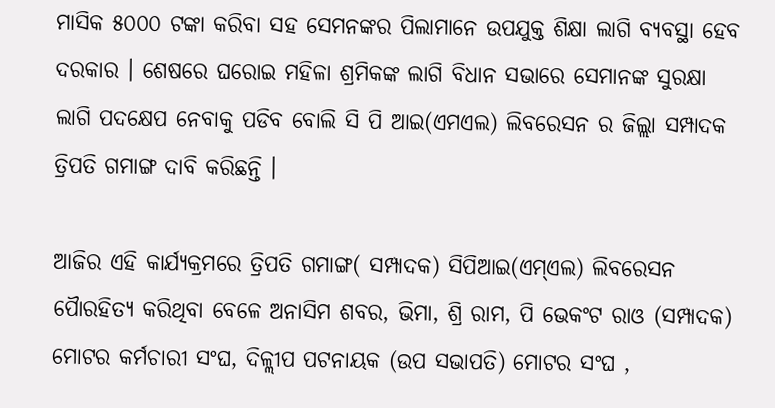ମାସିକ ୫୦୦୦ ଟଙ୍କା କରିବା ସହ ସେମନଙ୍କର ପିଲାମାନେ ଉପଯୁକ୍ତ ଶିକ୍ଷା ଲାଗି ବ୍ୟବସ୍ଥା ହେବ ଦରକାର । ଶେଷରେ ଘରୋଇ ମହିଳା ଶ୍ରମିକଙ୍କ ଲାଗି ବିଧାନ ସଭାରେ ସେମାନଙ୍କ ସୁରକ୍ଷା ଲାଗି ପଦକ୍ଷେପ ନେବାକୁ ପଡିବ ବୋଲି ସି ପି ଆଇ(ଏମଏଲ) ଲିବରେସନ ର ଜିଲ୍ଲା ସମ୍ପାଦକ ତ୍ରିପତି ଗମାଙ୍ଗ ଦାବି କରିଛନ୍ତି ।

ଆଜିର ଏହି କାର୍ଯ୍ୟକ୍ରମରେ ତ୍ରିପତି ଗମାଙ୍ଗ( ସମ୍ପାଦକ) ସିପିଆଇ(ଏମ୍ଏଲ) ଲିବରେସନ ପୈାରହିତ୍ୟ କରିଥିବା ବେଳେ ଅନାସିମ ଶବର, ଭିମା, ଶ୍ରି ରାମ, ପି ଭେକଂଟ ରାଓ (ସମ୍ପାଦକ) ମୋଟର କର୍ମଚାରୀ ସଂଘ, ଦିଳ୍ଲୀପ ପଟନାୟକ (ଉପ ସଭାପତି) ମୋଟର ସଂଘ ,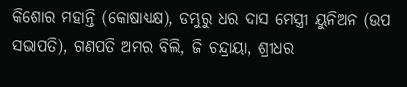କିଶୋର ମହାନ୍ତି (କୋଷାଧ୍ୟକ୍ଷ), ଡମ୍ଭୁରୁ ଧର ଦାସ ମେସ୍ତ୍ରୀ ୟୁନିଅନ (ଉପ ସଭାପତି), ଗଣପତି ଅମର ବିଲି, ଜି ଚନ୍ଦ୍ରାୟା, ଶ୍ରୀଧର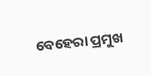ବେହେରା ପ୍ରମୁଖ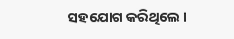ସହଯୋଗ କରିଥିଲେ ।